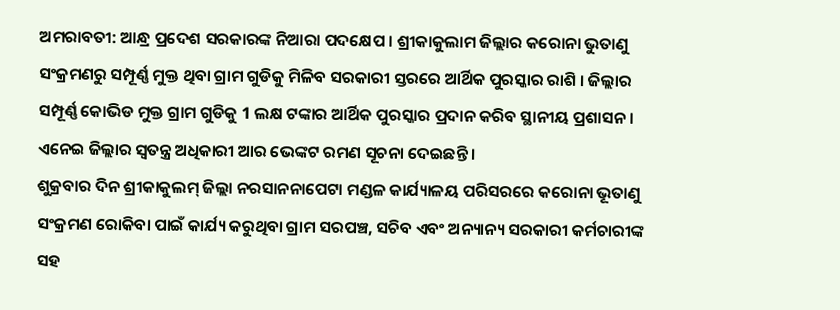ଅମରାବତୀ: ଆନ୍ଧ୍ର ପ୍ରଦେଶ ସରକାରଙ୍କ ନିଆରା ପଦକ୍ଷେପ । ଶ୍ରୀକାକୁଲାମ ଜିଲ୍ଲାର କରୋନା ଭୁତାଣୁ ସଂକ୍ରମଣରୁ ସମ୍ପୂର୍ଣ୍ଣ ମୁକ୍ତ ଥିବା ଗ୍ରାମ ଗୁଡିକୁ ମିଳିବ ସରକାରୀ ସ୍ତରରେ ଆର୍ଥିକ ପୁରସ୍କାର ରାଶି । ଜିଲ୍ଲାର ସମ୍ପୂର୍ଣ୍ଣ କୋଭିଡ ମୁକ୍ତ ଗ୍ରାମ ଗୁଡିକୁ 1 ଲକ୍ଷ ଟଙ୍କାର ଆର୍ଥିକ ପୁରସ୍କାର ପ୍ରଦାନ କରିବ ସ୍ଥାନୀୟ ପ୍ରଶାସନ । ଏନେଇ ଜିଲ୍ଲାର ସ୍ବତନ୍ତ୍ର ଅଧିକାରୀ ଆର ଭେଙ୍କଟ ରମଣ ସୂଚନା ଦେଇଛନ୍ତି ।
ଶୁକ୍ରବାର ଦିନ ଶ୍ରୀକାକୁଲମ୍ ଜିଲ୍ଲା ନରସାନନାପେଟା ମଣ୍ଡଳ କାର୍ଯ୍ୟାଳୟ ପରିସରରେ କରୋନା ଭୂତାଣୁ ସଂକ୍ରମଣ ରୋକିବା ପାଇଁ କାର୍ଯ୍ୟ କରୁଥିବା ଗ୍ରାମ ସରପଞ୍ଚ, ସଚିବ ଏବଂ ଅନ୍ୟାନ୍ୟ ସରକାରୀ କର୍ମଚାରୀଙ୍କ ସହ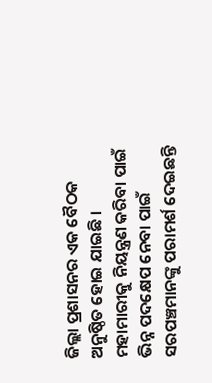ଜିଲ୍ଲା ପ୍ରଶାସନର ଏକ ବୈଠକ ଅନୁଷ୍ଠିତ ହୋଇ ଯାଇଛି । ମହାମାରୀକୁ ନିୟନ୍ତ୍ରଣ କରିବା ପାଇଁ ଭିନ୍ନ ପଦକ୍ଷେପ ନେବା ପାଇଁ ସରପଞ୍ଚମାନଙ୍କୁ ପରାମର୍ଶ ଦେଇଛନ୍ତି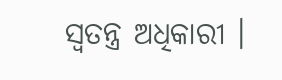ସ୍ବତନ୍ତ୍ର ଅଧିକାରୀ ।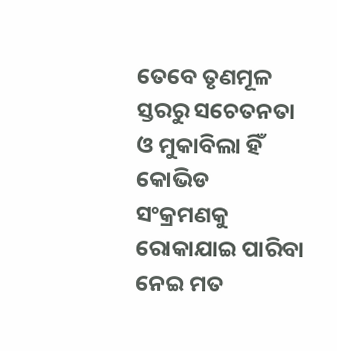ତେବେ ତୃଣମୂଳ ସ୍ତରରୁ ସଚେତନତା ଓ ମୁକାବିଲା ହିଁ କୋଭିଡ ସଂକ୍ରମଣକୁ ରୋକାଯାଇ ପାରିବା ନେଇ ମତ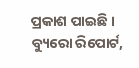ପ୍ରକାଶ ପାଇଛି ।
ବ୍ୟୁରୋ ରିପୋର୍ଟ,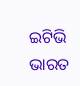ଇଟିଭି ଭାରତ